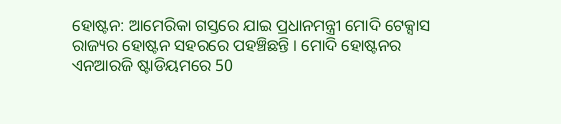ହୋଷ୍ଟନ: ଆମେରିକା ଗସ୍ତରେ ଯାଇ ପ୍ରଧାନମନ୍ତ୍ରୀ ମୋଦି ଟେକ୍ସାସ ରାଜ୍ୟର ହୋଷ୍ଟନ ସହରରେ ପହଞ୍ଚିଛନ୍ତି । ମୋଦି ହୋଷ୍ଟନର ଏନଆରଜି ଷ୍ଟାଡିୟମରେ 50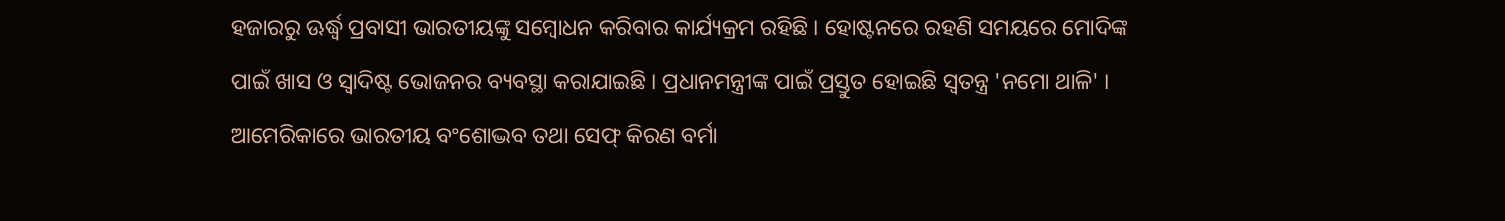ହଜାରରୁ ଊର୍ଦ୍ଧ୍ବ ପ୍ରବାସୀ ଭାରତୀୟଙ୍କୁ ସମ୍ବୋଧନ କରିବାର କାର୍ଯ୍ୟକ୍ରମ ରହିଛି । ହୋଷ୍ଟନରେ ରହଣି ସମୟରେ ମୋଦିଙ୍କ ପାଇଁ ଖାସ ଓ ସ୍ବାଦିଷ୍ଟ ଭୋଜନର ବ୍ୟବସ୍ଥା କରାଯାଇଛି । ପ୍ରଧାନମନ୍ତ୍ରୀଙ୍କ ପାଇଁ ପ୍ରସ୍ତୁତ ହୋଇଛି ସ୍ବତନ୍ତ୍ର 'ନମୋ ଥାଳି' ।
ଆମେରିକାରେ ଭାରତୀୟ ବଂଶୋଦ୍ଭବ ତଥା ସେଫ୍ କିରଣ ବର୍ମା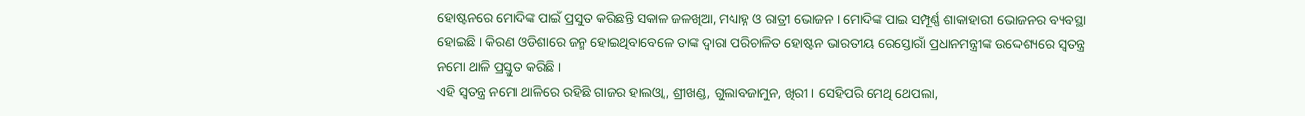ହୋଷ୍ଟନରେ ମୋଦିଙ୍କ ପାଇଁ ପ୍ରସୁତ କରିଛନ୍ତି ସକାଳ ଜଳଖିଆ, ମଧ୍ୟାହ୍ନ ଓ ରାତ୍ରୀ ଭୋଜନ । ମୋଦିଙ୍କ ପାଇ ସମ୍ପୂର୍ଣ୍ଣ ଶାକାହାରୀ ଭୋଜନର ବ୍ୟବସ୍ଥା ହୋଇଛି । କିରଣ ଓଡିଶାରେ ଜନ୍ମ ହୋଇଥିବାବେଳେ ତାଙ୍କ ଦ୍ବାରା ପରିଚାଳିତ ହୋଷ୍ଟନ ଭାରତୀୟ ରେସ୍ତୋରାଁ ପ୍ରଧାନମନ୍ତ୍ରୀଙ୍କ ଉଦ୍ଦେଶ୍ୟରେ ସ୍ବତନ୍ତ୍ର ନମୋ ଥାଳି ପ୍ରସ୍ତୁତ କରିଛି ।
ଏହି ସ୍ବତନ୍ତ୍ର ନମୋ ଥାଳିରେ ରହିଛି ଗାଜର ହାଲଓ୍ବା, ଶ୍ରୀଖଣ୍ଡ, ଗୁଲାବଜାମୁନ, ଖିରୀ । ସେହିପରି ମେଥି ଥେପଲା,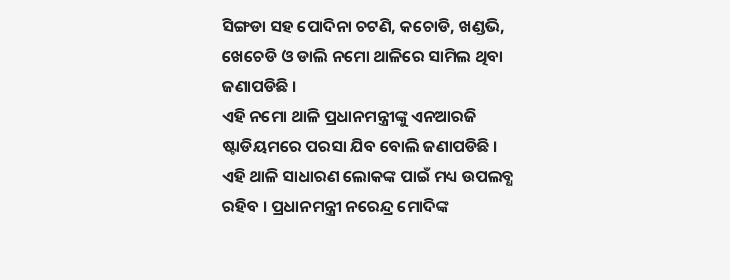ସିଙ୍ଗଡା ସହ ପୋଦିନା ଚଟଣି, କଚୋଡି, ଖଣ୍ଡଭି, ଖେଚେଡି ଓ ଡାଲି ନମୋ ଥାଳିରେ ସାମିଲ ଥିବା ଜଣାପଡିଛି ।
ଏହି ନମୋ ଥାଳି ପ୍ରଧାନମନ୍ତ୍ରୀଙ୍କୁ ଏନଆରଜି ଷ୍ଟାଡିୟମରେ ପରସା ଯିବ ବୋଲି ଜଣାପଡିଛି । ଏହି ଥାଳି ସାଧାରଣ ଲୋକଙ୍କ ପାଇଁ ମଧ୍ୟ ଉପଲବ୍ଧ ରହିବ । ପ୍ରଧାନମନ୍ତ୍ରୀ ନରେନ୍ଦ୍ର ମୋଦିଙ୍କ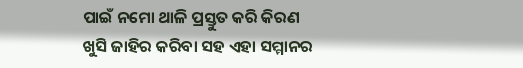ପାଇଁ ନମୋ ଥାଳି ପ୍ରସ୍ତୁତ କରି କିରଣ ଖୁସି ଜାହିର କରିବା ସହ ଏହା ସମ୍ମାନର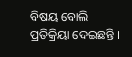ବିଷୟ ବୋଲି ପ୍ରତିକ୍ରିୟା ଦେଇଛନ୍ତି ।